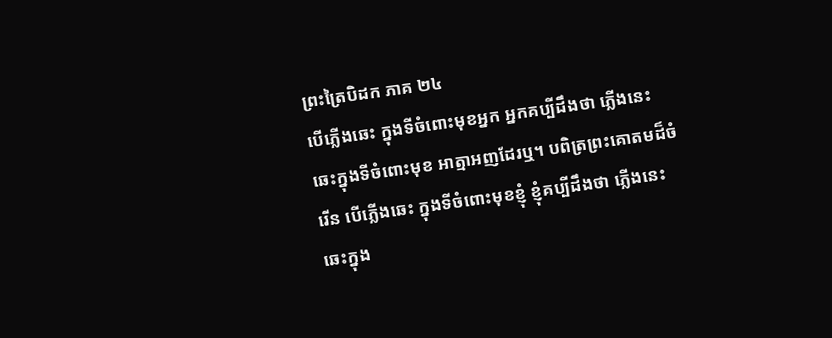ព្រះត្រៃបិដក ភាគ ២៤
បើភ្លើងឆេះ ក្នុងទីចំពោះមុខអ្នក អ្នកគប្បីដឹងថា ភ្លើងនេះឆេះក្នុងទីចំពោះមុខ អាត្មាអញដែរឬ។ បពិត្រព្រះគោតមដ៏ចំរើន បើភ្លើងឆេះ ក្នុងទីចំពោះមុខខ្ញុំ ខ្ញុំគប្បីដឹងថា ភ្លើងនេះឆេះក្នុង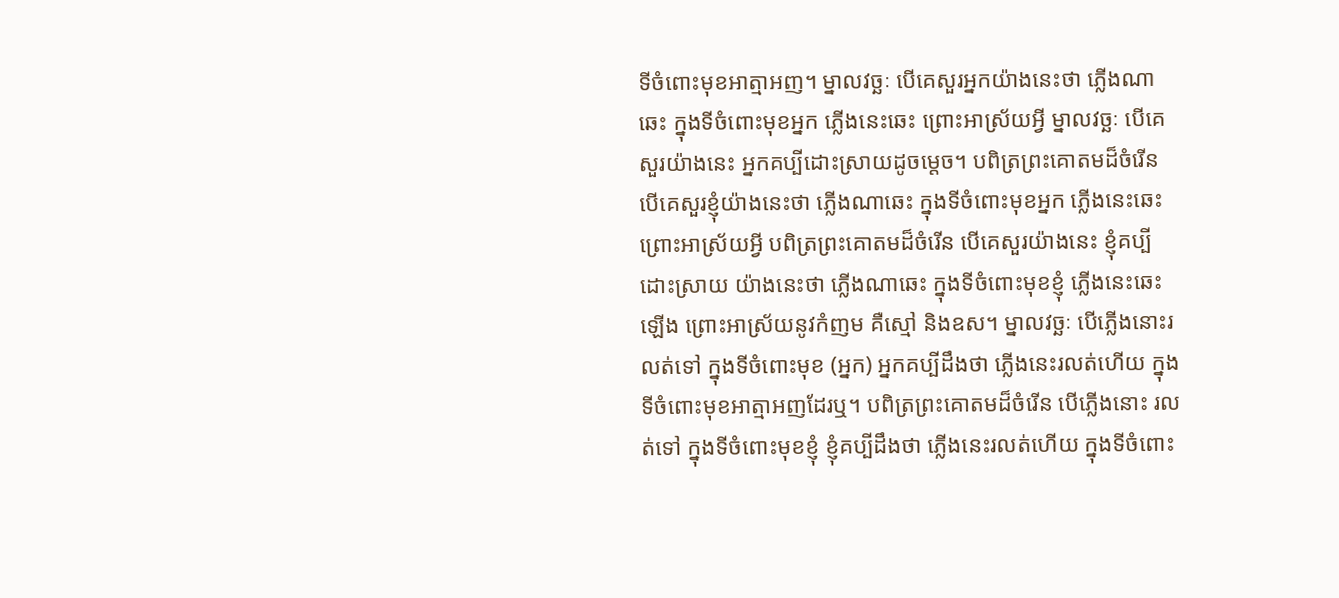ទីចំពោះមុខអាត្មាអញ។ ម្នាលវច្ឆៈ បើគេសួរអ្នកយ៉ាងនេះថា ភ្លើងណាឆេះ ក្នុងទីចំពោះមុខអ្នក ភ្លើងនេះឆេះ ព្រោះអាស្រ័យអ្វី ម្នាលវច្ឆៈ បើគេសួរយ៉ាងនេះ អ្នកគប្បីដោះស្រាយដូចម្តេច។ បពិត្រព្រះគោតមដ៏ចំរើន បើគេសួរខ្ញុំយ៉ាងនេះថា ភ្លើងណាឆេះ ក្នុងទីចំពោះមុខអ្នក ភ្លើងនេះឆេះ ព្រោះអាស្រ័យអ្វី បពិត្រព្រះគោតមដ៏ចំរើន បើគេសួរយ៉ាងនេះ ខ្ញុំគប្បីដោះស្រាយ យ៉ាងនេះថា ភ្លើងណាឆេះ ក្នុងទីចំពោះមុខខ្ញុំ ភ្លើងនេះឆេះឡើង ព្រោះអាស្រ័យនូវកំញម គឺស្មៅ និងឧស។ ម្នាលវច្ឆៈ បើភ្លើងនោះរលត់ទៅ ក្នុងទីចំពោះមុខ (អ្នក) អ្នកគប្បីដឹងថា ភ្លើងនេះរលត់ហើយ ក្នុងទីចំពោះមុខអាត្មាអញដែរឬ។ បពិត្រព្រះគោតមដ៏ចំរើន បើភ្លើងនោះ រលត់ទៅ ក្នុងទីចំពោះមុខខ្ញុំ ខ្ញុំគប្បីដឹងថា ភ្លើងនេះរលត់ហើយ ក្នុងទីចំពោះ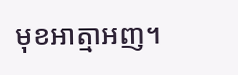មុខអាត្មាអញ។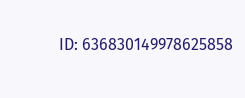ID: 636830149978625858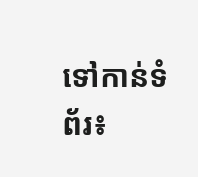ទៅកាន់ទំព័រ៖